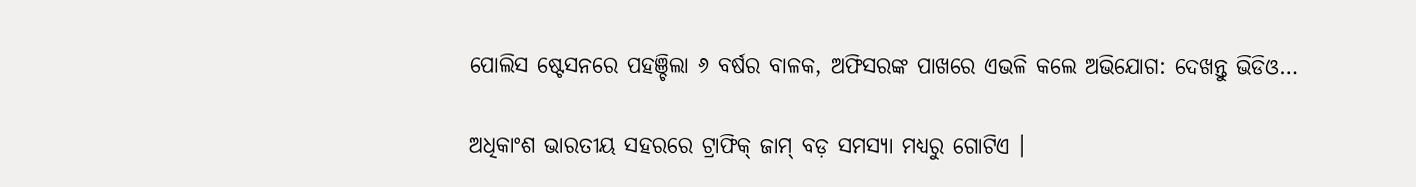ପୋଲିସ ଷ୍ଟେସନରେ ପହଞ୍ଚିଲା ୬ ବର୍ଷର ବାଳକ, ଅଫିସରଙ୍କ ପାଖରେ ଏଭଳି କଲେ ଅଭିଯୋଗ: ଦେଖନ୍ତୁ ଭିଡିଓ…

ଅଧିକାଂଶ ଭାରତୀୟ ସହରରେ ଟ୍ରାଫିକ୍ ଜାମ୍ ବଡ଼ ସମସ୍ୟା ମଧ୍ୟରୁ ଗୋଟିଏ ।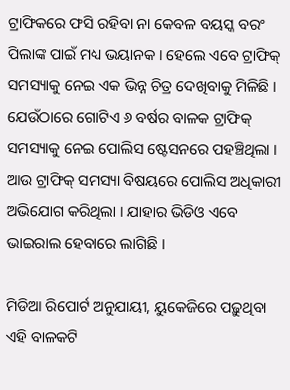ଟ୍ରାଫିକରେ ଫସି ରହିବା ନା କେବଳ ବୟସ୍କ ବରଂ ପିଲାଙ୍କ ପାଇଁ ମଧ୍ୟ ଭୟାନକ । ହେଲେ ଏବେ ଟ୍ରାଫିକ୍ ସମସ୍ୟାକୁ ନେଇ ଏକ ଭିନ୍ନ ଚିତ୍ର ଦେଖିବାକୁ ମିଳିଛି । ଯେଉଁଠାରେ ଗୋଟିଏ ୬ ବର୍ଷର ବାଳକ ଟ୍ରାଫିକ୍ ସମସ୍ୟାକୁ ନେଇ ପୋଲିସ ଷ୍ଟେସନରେ ପହଞ୍ଚିଥିଲା । ଆଉ ଟ୍ରାଫିକ୍ ସମସ୍ୟା ବିଷୟରେ ପୋଲିସ ଅଧିକାରୀ ଅଭିଯୋଗ କରିଥିଲା । ଯାହାର ଭିଡିଓ ଏବେ ଭାଇରାଲ ହେବାରେ ଲାଗିଛି ।

ମିଡିଆ ରିପୋର୍ଟ ଅନୁଯାୟୀ, ୟୁକେଜିରେ ପଢ଼ୁଥିବା ଏହି ବାଳକଟି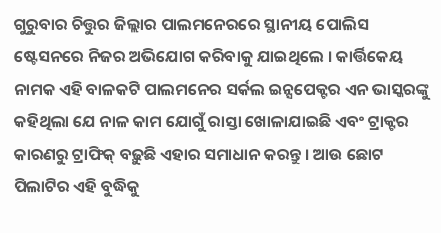ଗୁରୁବାର ଚିତ୍ତୁର ଜିଲ୍ଲାର ପାଲମନେରରେ ସ୍ଥାନୀୟ ପୋଲିସ ଷ୍ଟେସନରେ ନିଜର ଅଭିଯୋଗ କରିବାକୁ ଯାଇଥିଲେ । କାର୍ତ୍ତିକେୟ ନାମକ ଏହି ବାଳକଟି ପାଲମନେର ସର୍କଲ ଇନ୍ସପେକ୍ଟର ଏନ ଭାସ୍କରଙ୍କୁ କହିଥିଲା ଯେ ନାଳ କାମ ଯୋଗୁଁ ରାସ୍ତା ଖୋଳାଯାଇଛି ଏବଂ ଟ୍ରାକ୍ଟର କାରଣରୁ ଟ୍ରାଫିକ୍ ବଢ଼ୁଛି ଏହାର ସମାଧାନ କରନ୍ତୁ । ଆଉ ଛୋଟ ପିଲାଟିର ଏହି ବୁଦ୍ଧିକୁ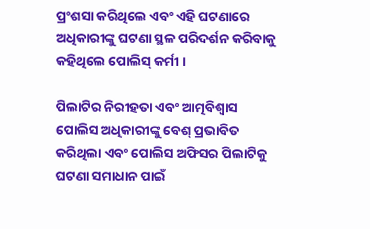ପ୍ରଂଶସା କରିଥିଲେ ଏବଂ ଏହି ଘଟଣାରେ ଅଧିକାରୀଙ୍କୁ ଘଟଣା ସ୍ଥଳ ପରିଦର୍ଶନ କରିବାକୁ କହିଥିଲେ ପୋଲିସ୍ କର୍ମୀ ।

ପିଲାଟିର ନିରୀହତା ଏବଂ ଆତ୍ମବିଶ୍ୱାସ ପୋଲିସ ଅଧିକାରୀଙ୍କୁ ବେଶ୍ ପ୍ରଭାବିତ କରିଥିଲା ଏବଂ ପୋଲିସ ଅଫିସର ପିଲାଟିକୁ ଘଟଣା ସମାଧାନ ପାଇଁ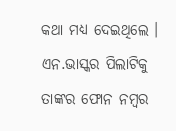କଥା ମଧ୍ୟ ଦେଇଥିଲେ । ଏନ.ଭାସ୍କର ପିଲାଟିକୁ ତାଙ୍କର ଫୋନ ନମ୍ବର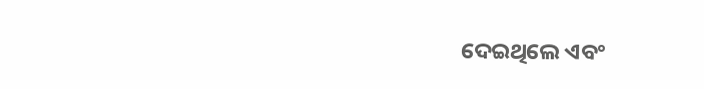ଦେଇଥିଲେ ଏବଂ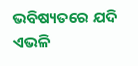ଭବିଷ୍ୟତରେ ଯଦି ଏଭଳି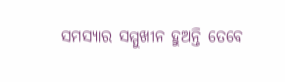ସମସ୍ୟାର ସମ୍ମୁଖୀନ ହୁଅନ୍ତି ତେବେ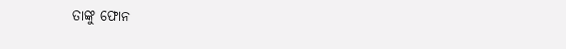ତାଙ୍କୁ ଫୋନ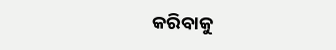କରିବାକୁ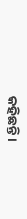କହିଛନ୍ତି ।